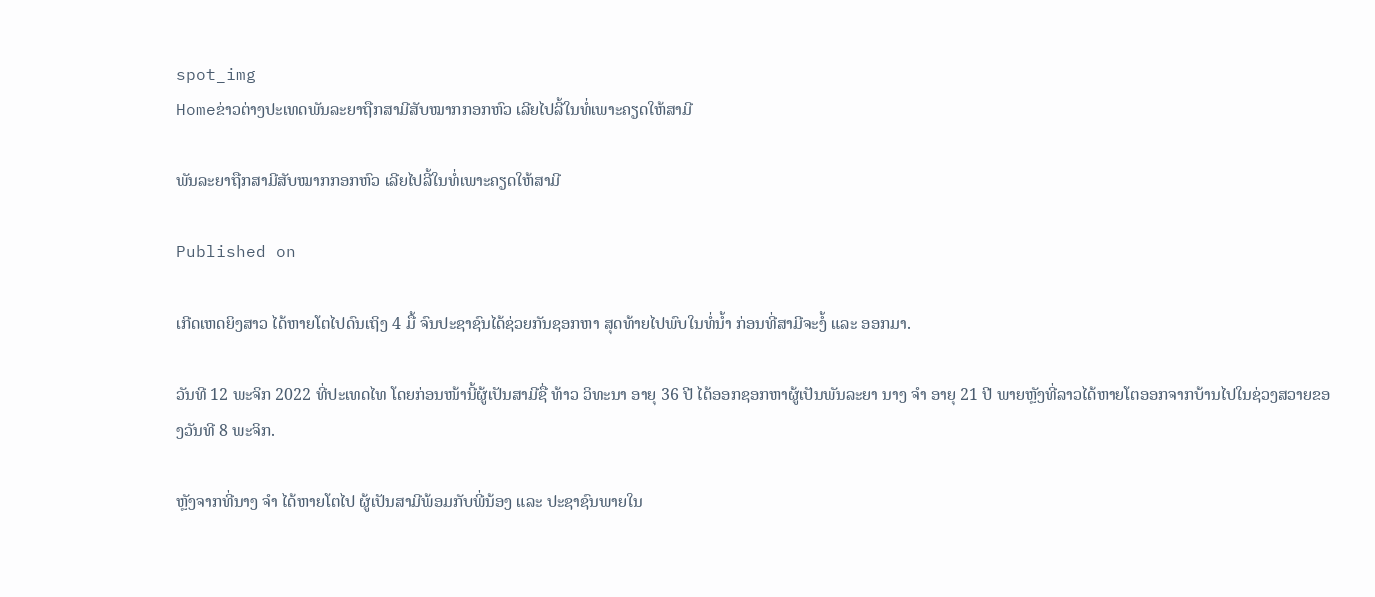spot_img
Homeຂ່າວຕ່າງປະເທດພັນລະຍາຖືກສາມີສັບໝາກກອກຫົວ ເລີຍໄປລີ້ໃນທໍ່ເພາະຄຽດໃຫ້ສາມີ

ພັນລະຍາຖືກສາມີສັບໝາກກອກຫົວ ເລີຍໄປລີ້ໃນທໍ່ເພາະຄຽດໃຫ້ສາມີ

Published on

ເກີດເຫດຍິງສາວ ໄດ້ຫາຍໂຕໄປດົນເຖິງ 4 ມື້ ຈົນປະຊາຊົນໄດ້ຊ່ວຍກັນຊອກຫາ ສຸດທ້າຍໄປພົບໃນທໍ່ນ້ຳ ກ່ອນທີ່ສາມີຈະງໍ້ ແລະ ອອກມາ.

ວັນທີ 12 ພະຈິກ 2022 ທີ່ປະເທດໄທ ໂດຍກ່ອນໜ້ານີ້ຜູ້ເປັນສາມີຊື່ ທ້າວ ວິທະນາ ອາຍຸ 36 ປີ ໄດ້ອອກຊອກຫາຜູ້ເປັນພັນລະຍາ ນາງ ຈຳ ອາຍຸ 21 ປີ ພາຍຫຼັງທີ່ລາວໄດ້ຫາຍໂຕອອກຈາກບ້ານໄປໃນຊ່ວງສວາຍຂອງວັນທີ 8 ພະຈິກ.

ຫຼັງຈາກທີ່ນາງ ຈຳ ໄດ້ຫາຍໂຕໄປ ຜູ້ເປັນສາມີພ້ອມກັບພີ່ນ້ອງ ແລະ ປະຊາຊົນພາຍໃນ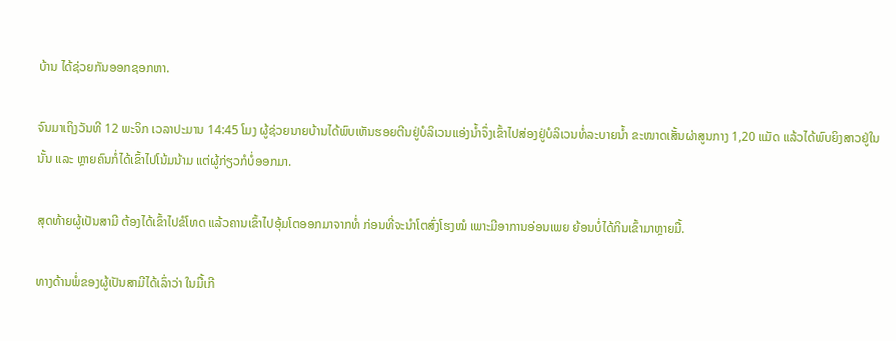ບ້ານ ໄດ້ຊ່ວຍກັນອອກຊອກຫາ.

ຈົນມາເຖິງວັນທີ 12 ພະຈິກ ເວລາປະມານ 14:45 ໂມງ ຜູ້ຊ່ວຍນາຍບ້ານໄດ້ພົບເຫັນຮອຍຕີນຢູ່ບໍລິເວນແອ່ງນ້ຳຈຶ່ງເຂົ້າໄປສ່ອງຢູ່ບໍລິເວນທໍ່ລະບາຍນ້ຳ ຂະໜາດເສັ້ນຜ່າສູນກາງ 1,20 ແມັດ ແລ້ວໄດ້ພົບຍິງສາວຢູ່ໃນນັ້ນ ແລະ ຫຼາຍຄົນກໍ່ໄດ້ເຂົ້າໄປໂນ້ມນ້າມ ແຕ່ຜູ້ກ່ຽວກໍບໍ່ອອກມາ.

ສຸດທ້າຍຜູ້ເປັນສາມີ ຕ້ອງໄດ້ເຂົ້າໄປຂໍໂທດ ແລ້ວຄານເຂົ້າໄປອຸ້ມໂຕອອກມາຈາກທໍ່ ກ່ອນທີ່ຈະນຳໂຕສົ່ງໂຮງໝໍ ເພາະມີອາການອ່ອນເພຍ ຍ້ອນບໍ່ໄດ້ກິນເຂົ້າມາຫຼາຍມື້.

ທາງດ້ານພໍ່ຂອງຜູ້ເປັນສາມີໄດ້ເລົ່າວ່າ ໃນມື້ເກີ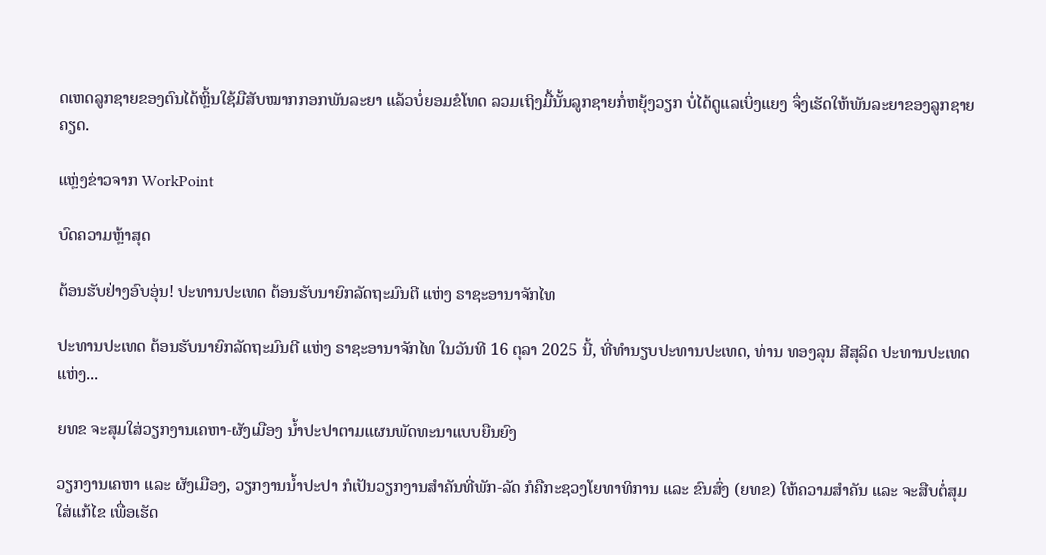ດເຫດລູກຊາຍຂອງຕົນໄດ້ຫຼິ້ນໃຊ້ມືສັບໝາກກອກພັນລະຍາ ແລ້ວບໍ່ຍອມຂໍໂທດ ລວມເຖິງມື້ນັ້ນລູກຊາຍກໍ່ຫຍຸ້ງວຽກ ບໍ່ໄດ້ດູແລເບິ່ງແຍງ ຈຶ່ງເຮັດໃຫ້ພັນລະຍາຂອງລູກຊາຍຄຽດ.

ແຫຼ່ງຂ່າວຈາກ WorkPoint

ບົດຄວາມຫຼ້າສຸດ

ຕ້ອນຮັບຢ່າງອົບອຸ່ນ! ປະທານປະເທດ ຕ້ອນຮັບນາຍົກລັດຖະມົນຕີ ແຫ່ງ ຣາຊະອານາຈັກໄທ

ປະທານປະເທດ ຕ້ອນຮັບນາຍົກລັດຖະມົນຕີ ແຫ່ງ ຣາຊະອານາຈັກໄທ ໃນວັນທີ 16 ຕຸລາ 2025 ນີ້, ທີ່ທໍານຽບປະທານປະເທດ, ທ່ານ ທອງລຸນ ສີສຸລິດ ປະທານປະເທດ ແຫ່ງ...

ຍທຂ ຈະສຸມໃສ່ວຽກງານເຄຫາ-ຜັງເມືອງ ນໍ້າປະປາຕາມແຜນພັດທະນາແບບຍືນຍົງ

ວຽກງານເຄຫາ ແລະ ຜັງເມືອງ, ວຽກງານນໍ້າປະປາ ກໍເປັນວຽກງານສໍາຄັນທີ່ພັກ-ລັດ ກໍຄືກະຊວງໂຍທາທິການ ແລະ ຂົນສົ່ງ (ຍທຂ) ໃຫ້ຄວາມສໍາຄັນ ແລະ ຈະສືບຕໍ່ສຸມໃສ່ແກ້ໄຂ ເພື່ອເຮັດ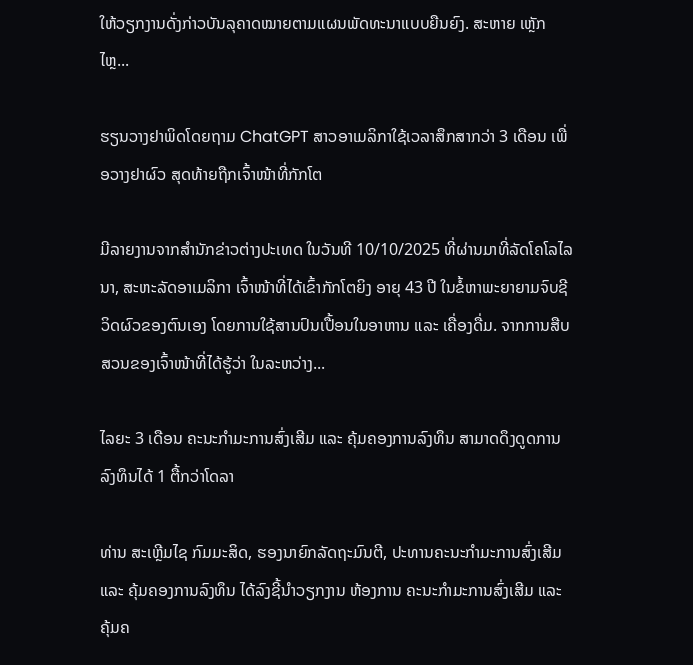ໃຫ້ວຽກງານດັ່ງກ່າວບັນລຸຄາດໝາຍຕາມແຜນພັດທະນາແບບຍືນຍົງ. ສະຫາຍ ເຫຼັກໄຫຼ...

ຮຽນວາງຢາພິດໂດຍຖາມ ChatGPT ສາວອາເມລິກາໃຊ້ເວລາສຶກສາກວ່າ 3 ເດືອນ ເພື່ອວາງຢາຜົວ ສຸດທ້າຍຖືກເຈົ້າໜ້າທີ່ກັກໂຕ

ມີລາຍງານຈາກສຳນັກຂ່າວຕ່າງປະເທດ ໃນວັນທີ 10/10/2025 ທີ່ຜ່ານມາທີ່ລັດໂຄໂລໄລນາ, ສະຫະລັດອາເມລິກາ ເຈົ້າໜ້າທີ່ໄດ້ເຂົ້າກັກໂຕຍິງ ອາຍຸ 43 ປີ ໃນຂໍ້ຫາພະຍາຍາມຈົບຊີວິດຜົວຂອງຕົນເອງ ໂດຍການໃຊ້ສານປົນເປື້ອນໃນອາຫານ ແລະ ເຄື່ອງດື່ມ. ຈາກການສືບສວນຂອງເຈົ້າໜ້າທີ່ໄດ້ຮູ້ວ່າ ໃນລະຫວ່າງ...

ໄລຍະ 3 ເດືອນ ຄະນະກຳມະການສົ່ງເສີມ ແລະ ຄຸ້ມຄອງການລົງທຶນ ສາມາດດຶງດູດການລົງທຶນໄດ້ 1 ຕື້ກວ່າໂດລາ

ທ່ານ ສະເຫຼີມໄຊ ກົມມະສິດ, ຮອງນາຍົກລັດຖະມົນຕີ, ປະທານຄະນະກຳມະການສົ່ງເສີມ ແລະ ຄຸ້ມຄອງການລົງທຶນ ໄດ້ລົງຊີ້ນຳວຽກງານ ຫ້ອງການ ຄະນະກຳມະການສົ່ງເສີມ ແລະ ຄຸ້ມຄ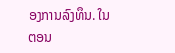ອງການລົງທຶນ. ໃນຕອນ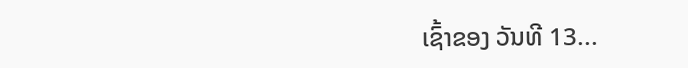ເຊົ້າຂອງ ວັນທີ 13...